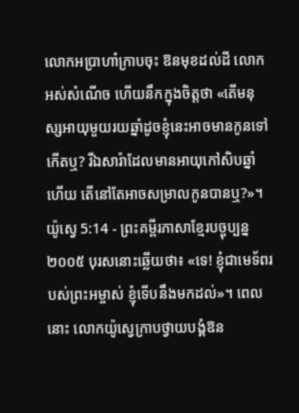លោកអប្រាហាំក្រាបចុះ ឱនមុខដល់ដី លោកអស់សំណើច ហើយនឹកក្នុងចិត្តថា «តើមនុស្សអាយុមួយរយឆ្នាំដូចខ្ញុំនេះអាចមានកូនទៅកើតឬ? រីឯសារ៉ាដែលមានអាយុកៅសិបឆ្នាំហើយ តើនៅតែអាចសម្រាលកូនបានឬ?»។
យ៉ូស្វេ 5:14 - ព្រះគម្ពីរភាសាខ្មែរបច្ចុប្បន្ន ២០០៥ បុរសនោះឆ្លើយថា៖ «ទេ! ខ្ញុំជាមេទ័ពរបស់ព្រះអម្ចាស់ ខ្ញុំទើបនឹងមកដល់»។ ពេលនោះ លោកយ៉ូស្វេក្រាបថ្វាយបង្គំឱន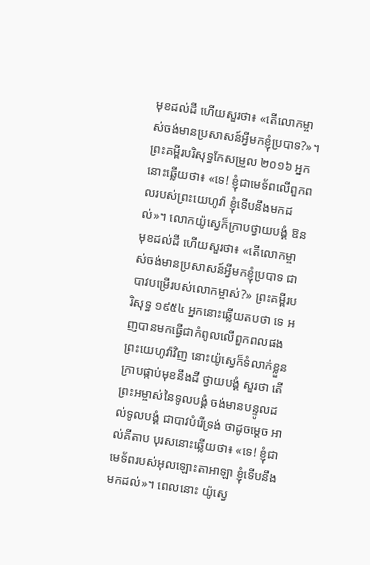មុខដល់ដី ហើយសួរថា៖ «តើលោកម្ចាស់ចង់មានប្រសាសន៍អ្វីមកខ្ញុំប្របាទ?»។ ព្រះគម្ពីរបរិសុទ្ធកែសម្រួល ២០១៦ អ្នកនោះឆ្លើយថា៖ «ទេ! ខ្ញុំជាមេទ័ពលើពួកពលរបស់ព្រះយេហូវ៉ា ខ្ញុំទើបនឹងមកដល់»។ លោកយ៉ូស្វេក៏ក្រាបថ្វាយបង្គំ ឱនមុខដល់ដី ហើយសួរថា៖ «តើលោកម្ចាស់ចង់មានប្រសាសន៍អ្វីមកខ្ញុំប្របាទ ជាបាវបម្រើរបស់លោកម្ចាស់?» ព្រះគម្ពីរបរិសុទ្ធ ១៩៥៤ អ្នកនោះឆ្លើយតបថា ទេ អញបានមកធ្វើជាកំពូលលើពួកពលផងព្រះយេហូវ៉ាវិញ នោះយ៉ូស្វេក៏ទំលាក់ខ្លួនក្រាបផ្កាប់មុខនឹងដី ថ្វាយបង្គំ សួរថា តើព្រះអម្ចាស់នៃទូលបង្គំ ចង់មានបន្ទូលដល់ទូលបង្គំ ជាបាវបំរើទ្រង់ ថាដូចម្តេច អាល់គីតាប បុរសនោះឆ្លើយថា៖ «ទេ! ខ្ញុំជាមេទ័ពរបស់អុលឡោះតាអាឡា ខ្ញុំទើបនឹងមកដល់»។ ពេលនោះ យ៉ូស្វេ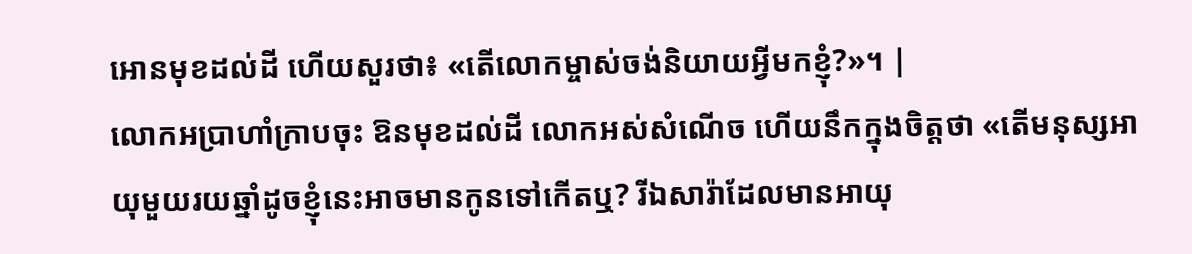អោនមុខដល់ដី ហើយសួរថា៖ «តើលោកម្ចាស់ចង់និយាយអ្វីមកខ្ញុំ?»។ |
លោកអប្រាហាំក្រាបចុះ ឱនមុខដល់ដី លោកអស់សំណើច ហើយនឹកក្នុងចិត្តថា «តើមនុស្សអាយុមួយរយឆ្នាំដូចខ្ញុំនេះអាចមានកូនទៅកើតឬ? រីឯសារ៉ាដែលមានអាយុ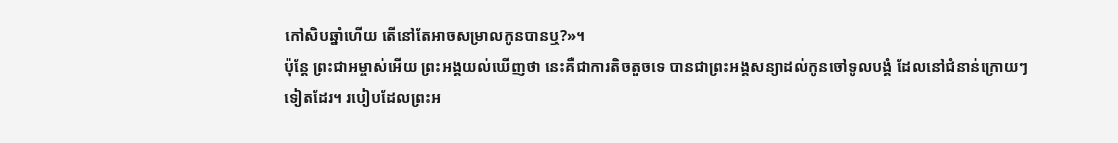កៅសិបឆ្នាំហើយ តើនៅតែអាចសម្រាលកូនបានឬ?»។
ប៉ុន្តែ ព្រះជាអម្ចាស់អើយ ព្រះអង្គយល់ឃើញថា នេះគឺជាការតិចតួចទេ បានជាព្រះអង្គសន្យាដល់កូនចៅទូលបង្គំ ដែលនៅជំនាន់ក្រោយៗទៀតដែរ។ របៀបដែលព្រះអ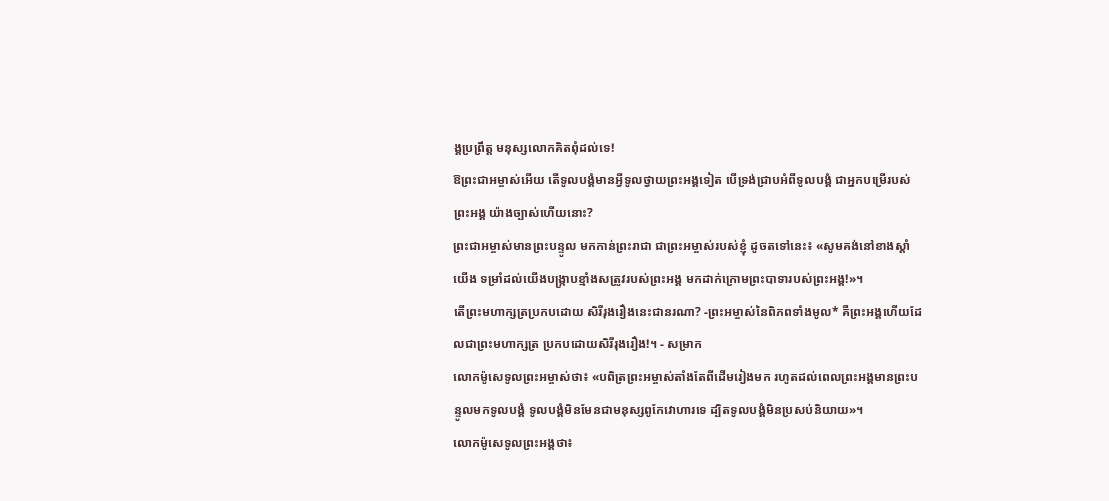ង្គប្រព្រឹត្ត មនុស្សលោកគិតពុំដល់ទេ!
ឱព្រះជាអម្ចាស់អើយ តើទូលបង្គំមានអ្វីទូលថ្វាយព្រះអង្គទៀត បើទ្រង់ជ្រាបអំពីទូលបង្គំ ជាអ្នកបម្រើរបស់ព្រះអង្គ យ៉ាងច្បាស់ហើយនោះ?
ព្រះជាអម្ចាស់មានព្រះបន្ទូល មកកាន់ព្រះរាជា ជាព្រះអម្ចាស់របស់ខ្ញុំ ដូចតទៅនេះ៖ «សូមគង់នៅខាងស្ដាំយើង ទម្រាំដល់យើងបង្ក្រាបខ្មាំងសត្រូវរបស់ព្រះអង្គ មកដាក់ក្រោមព្រះបាទារបស់ព្រះអង្គ!»។
តើព្រះមហាក្សត្រប្រកបដោយ សិរីរុងរឿងនេះជានរណា? -ព្រះអម្ចាស់នៃពិភពទាំងមូល* គឺព្រះអង្គហើយដែលជាព្រះមហាក្សត្រ ប្រកបដោយសិរីរុងរឿង!។ - សម្រាក
លោកម៉ូសេទូលព្រះអម្ចាស់ថា៖ «បពិត្រព្រះអម្ចាស់តាំងតែពីដើមរៀងមក រហូតដល់ពេលព្រះអង្គមានព្រះបន្ទូលមកទូលបង្គំ ទូលបង្គំមិនមែនជាមនុស្សពូកែវោហារទេ ដ្បិតទូលបង្គំមិនប្រសប់និយាយ»។
លោកម៉ូសេទូលព្រះអង្គថា៖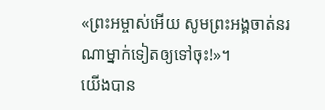«ព្រះអម្ចាស់អើយ សូមព្រះអង្គចាត់នរណាម្នាក់ទៀតឲ្យទៅចុះ!»។
យើងបាន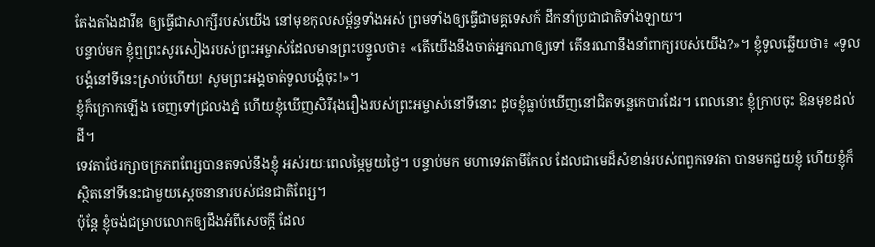តែងតាំងដាវីឌ ឲ្យធ្វើជាសាក្សីរបស់យើង នៅមុខកុលសម្ព័ន្ធទាំងអស់ ព្រមទាំងឲ្យធ្វើជាមគ្គទេសក៍ ដឹកនាំប្រជាជាតិទាំងឡាយ។
បន្ទាប់មក ខ្ញុំឮព្រះសូរសៀងរបស់ព្រះអម្ចាស់ដែលមានព្រះបន្ទូលថា៖ «តើយើងនឹងចាត់អ្នកណាឲ្យទៅ តើនរណានឹងនាំពាក្យរបស់យើង?»។ ខ្ញុំទូលឆ្លើយថា៖ «ទូលបង្គំនៅទីនេះស្រាប់ហើយ! សូមព្រះអង្គចាត់ទូលបង្គំចុះ!»។
ខ្ញុំក៏ក្រោកឡើង ចេញទៅជ្រលងភ្នំ ហើយខ្ញុំឃើញសិរីរុងរឿងរបស់ព្រះអម្ចាស់នៅទីនោះ ដូចខ្ញុំធ្លាប់ឃើញនៅជិតទន្លេកេបារដែរ។ ពេលនោះ ខ្ញុំក្រាបចុះ ឱនមុខដល់ដី។
ទេវតាថែរក្សាចក្រភពពែរ្សបានតទល់នឹងខ្ញុំ អស់រយៈពេលម្ភៃមួយថ្ងៃ។ បន្ទាប់មក មហាទេវតាមីកែល ដែលជាមេដ៏សំខាន់របស់ពពួកទេវតា បានមកជួយខ្ញុំ ហើយខ្ញុំក៏ស្ថិតនៅទីនេះជាមួយស្ដេចនានារបស់ជនជាតិពែរ្ស។
ប៉ុន្តែ ខ្ញុំចង់ជម្រាបលោកឲ្យដឹងអំពីសេចក្ដី ដែល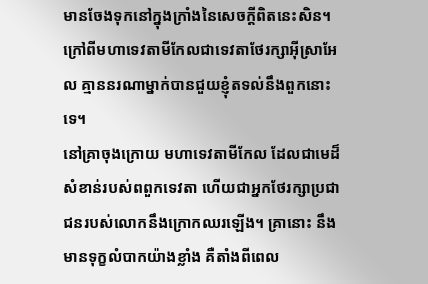មានចែងទុកនៅក្នុងក្រាំងនៃសេចក្ដីពិតនេះសិន។ ក្រៅពីមហាទេវតាមីកែលជាទេវតាថែរក្សាអ៊ីស្រាអែល គ្មាននរណាម្នាក់បានជួយខ្ញុំតទល់នឹងពួកនោះទេ។
នៅគ្រាចុងក្រោយ មហាទេវតាមីកែល ដែលជាមេដ៏សំខាន់របស់ពពួកទេវតា ហើយជាអ្នកថែរក្សាប្រជាជនរបស់លោកនឹងក្រោកឈរឡើង។ គ្រានោះ នឹងមានទុក្ខលំបាកយ៉ាងខ្លាំង គឺតាំងពីពេល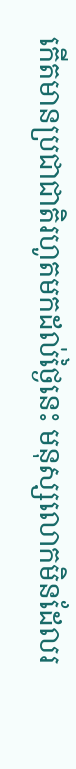កើតមានប្រជាជាតិរហូតមកដល់ថ្ងៃនេះ មនុស្សលោកមិនដែលរ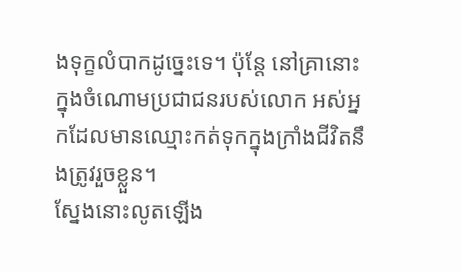ងទុក្ខលំបាកដូច្នេះទេ។ ប៉ុន្តែ នៅគ្រានោះ ក្នុងចំណោមប្រជាជនរបស់លោក អស់អ្នកដែលមានឈ្មោះកត់ទុកក្នុងក្រាំងជីវិតនឹងត្រូវរួចខ្លួន។
ស្នែងនោះលូតឡើង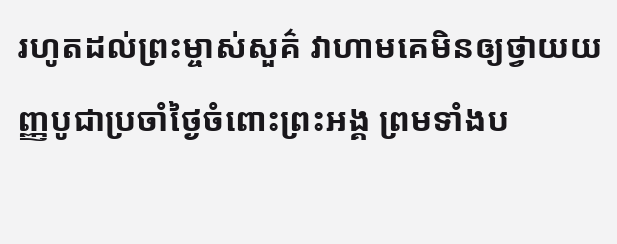រហូតដល់ព្រះម្ចាស់សួគ៌ វាហាមគេមិនឲ្យថ្វាយយញ្ញបូជាប្រចាំថ្ងៃចំពោះព្រះអង្គ ព្រមទាំងប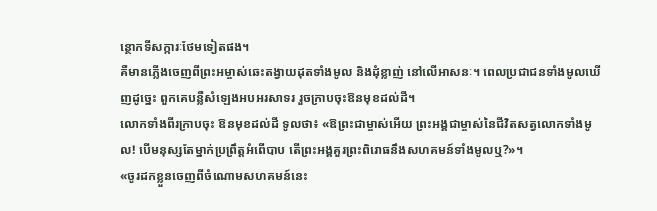ន្ថោកទីសក្ការៈថែមទៀតផង។
គឺមានភ្លើងចេញពីព្រះអម្ចាស់ឆេះតង្វាយដុតទាំងមូល និងដុំខ្លាញ់ នៅលើអាសនៈ។ ពេលប្រជាជនទាំងមូលឃើញដូច្នេះ ពួកគេបន្លឺសំឡេងអបអរសាទរ រួចក្រាបចុះឱនមុខដល់ដី។
លោកទាំងពីរក្រាបចុះ ឱនមុខដល់ដី ទូលថា៖ «ឱព្រះជាម្ចាស់អើយ ព្រះអង្គជាម្ចាស់នៃជីវិតសត្វលោកទាំងមូល! បើមនុស្សតែម្នាក់ប្រព្រឹត្តអំពើបាប តើព្រះអង្គគួរព្រះពិរោធនឹងសហគមន៍ទាំងមូលឬ?»។
«ចូរដកខ្លួនចេញពីចំណោមសហគមន៍នេះ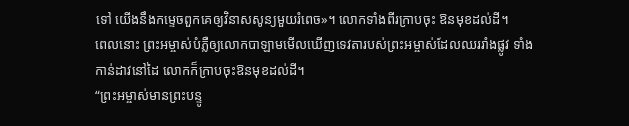ទៅ យើងនឹងកម្ទេចពួកគេឲ្យវិនាសសូន្យមួយរំពេច»។ លោកទាំងពីរក្រាបចុះ ឱនមុខដល់ដី។
ពេលនោះ ព្រះអម្ចាស់បំភ្លឺឲ្យលោកបាឡាមមើលឃើញទេវតារបស់ព្រះអម្ចាស់ដែលឈររាំងផ្លូវ ទាំងកាន់ដាវនៅដៃ លោកក៏ក្រាបចុះឱនមុខដល់ដី។
“ព្រះអម្ចាស់មានព្រះបន្ទូ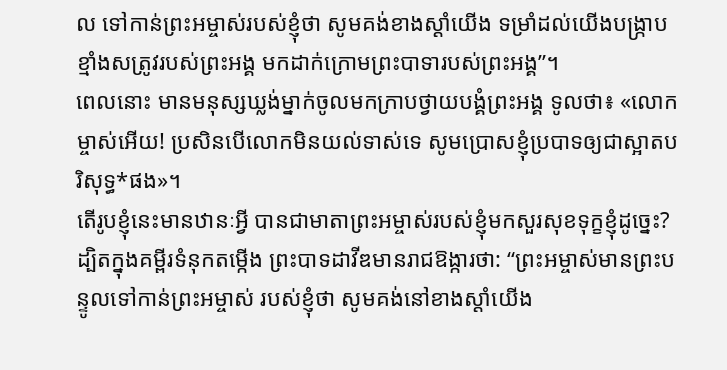ល ទៅកាន់ព្រះអម្ចាស់របស់ខ្ញុំថា សូមគង់ខាងស្ដាំយើង ទម្រាំដល់យើងបង្ក្រាប ខ្មាំងសត្រូវរបស់ព្រះអង្គ មកដាក់ក្រោមព្រះបាទារបស់ព្រះអង្គ”។
ពេលនោះ មានមនុស្សឃ្លង់ម្នាក់ចូលមកក្រាបថ្វាយបង្គំព្រះអង្គ ទូលថា៖ «លោកម្ចាស់អើយ! ប្រសិនបើលោកមិនយល់ទាស់ទេ សូមប្រោសខ្ញុំប្របាទឲ្យជាស្អាតបរិសុទ្ធ*ផង»។
តើរូបខ្ញុំនេះមានឋានៈអ្វី បានជាមាតាព្រះអម្ចាស់របស់ខ្ញុំមកសួរសុខទុក្ខខ្ញុំដូច្នេះ?
ដ្បិតក្នុងគម្ពីរទំនុកតម្កើង ព្រះបាទដាវីឌមានរាជឱង្ការថា: “ព្រះអម្ចាស់មានព្រះបន្ទូលទៅកាន់ព្រះអម្ចាស់ របស់ខ្ញុំថា សូមគង់នៅខាងស្ដាំយើង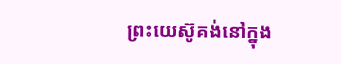ព្រះយេស៊ូគង់នៅក្នុង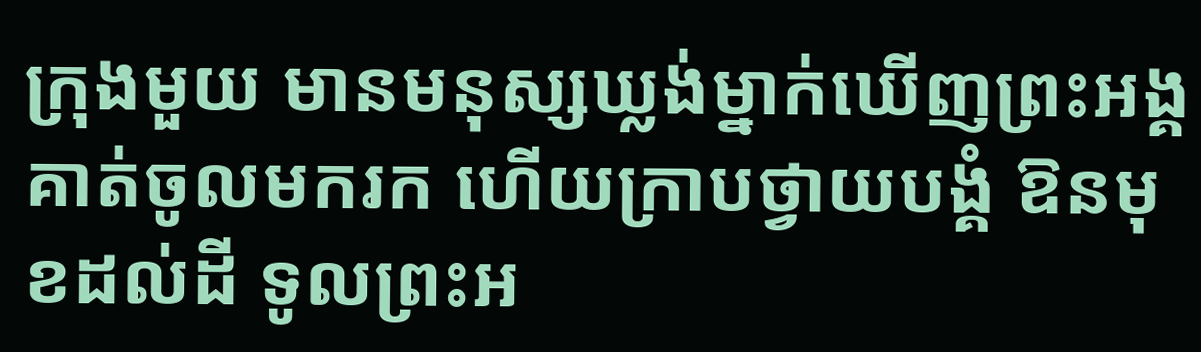ក្រុងមួយ មានមនុស្សឃ្លង់ម្នាក់ឃើញព្រះអង្គ គាត់ចូលមករក ហើយក្រាបថ្វាយបង្គំ ឱនមុខដល់ដី ទូលព្រះអ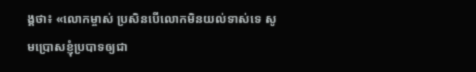ង្គថា៖ «លោកម្ចាស់ ប្រសិនបើលោកមិនយល់ទាស់ទេ សូមប្រោសខ្ញុំប្របាទឲ្យជា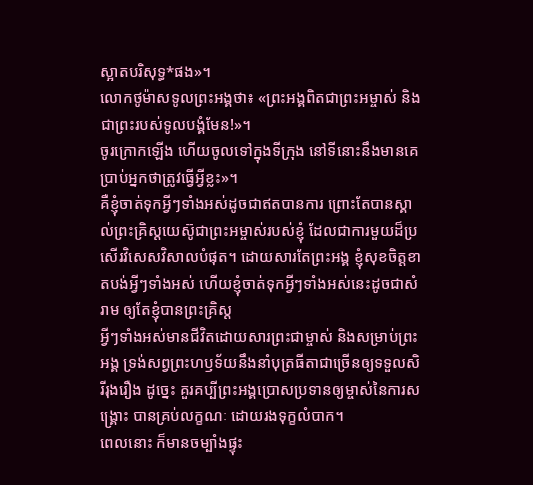ស្អាតបរិសុទ្ធ*ផង»។
លោកថូម៉ាសទូលព្រះអង្គថា៖ «ព្រះអង្គពិតជាព្រះអម្ចាស់ និងជាព្រះរបស់ទូលបង្គំមែន!»។
ចូរក្រោកឡើង ហើយចូលទៅក្នុងទីក្រុង នៅទីនោះនឹងមានគេប្រាប់អ្នកថាត្រូវធ្វើអ្វីខ្លះ»។
គឺខ្ញុំចាត់ទុកអ្វីៗទាំងអស់ដូចជាឥតបានការ ព្រោះតែបានស្គាល់ព្រះគ្រិស្តយេស៊ូជាព្រះអម្ចាស់របស់ខ្ញុំ ដែលជាការមួយដ៏ប្រសើរវិសេសវិសាលបំផុត។ ដោយសារតែព្រះអង្គ ខ្ញុំសុខចិត្តខាតបង់អ្វីៗទាំងអស់ ហើយខ្ញុំចាត់ទុកអ្វីៗទាំងអស់នេះដូចជាសំរាម ឲ្យតែខ្ញុំបានព្រះគ្រិស្ត
អ្វីៗទាំងអស់មានជីវិតដោយសារព្រះជាម្ចាស់ និងសម្រាប់ព្រះអង្គ ទ្រង់សព្វព្រះហឫទ័យនឹងនាំបុត្រធីតាជាច្រើនឲ្យទទួលសិរីរុងរឿង ដូច្នេះ គួរគប្បីព្រះអង្គប្រោសប្រទានឲ្យម្ចាស់នៃការសង្គ្រោះ បានគ្រប់លក្ខណៈ ដោយរងទុក្ខលំបាក។
ពេលនោះ ក៏មានចម្បាំងផ្ទុះ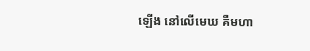ឡើង នៅលើមេឃ គឺមហា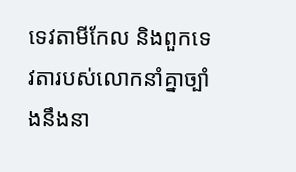ទេវតាមីកែល និងពួកទេវតារបស់លោកនាំគ្នាច្បាំងនឹងនា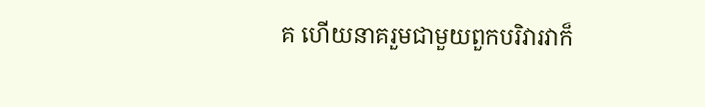គ ហើយនាគរួមជាមួយពួកបរិវារវាក៏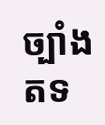ច្បាំងតទ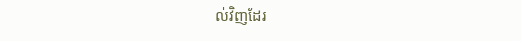ល់វិញដែរ